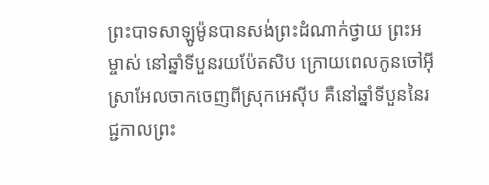ព្រះបាទសាឡូម៉ូនបានសង់ព្រះដំណាក់ថ្វាយ ព្រះអម្ចាស់ នៅឆ្នាំទីបួនរយប៉ែតសិប ក្រោយពេលកូនចៅអ៊ីស្រាអែលចាកចេញពីស្រុកអេស៊ីប គឺនៅឆ្នាំទីបួននៃរជ្ជកាលព្រះ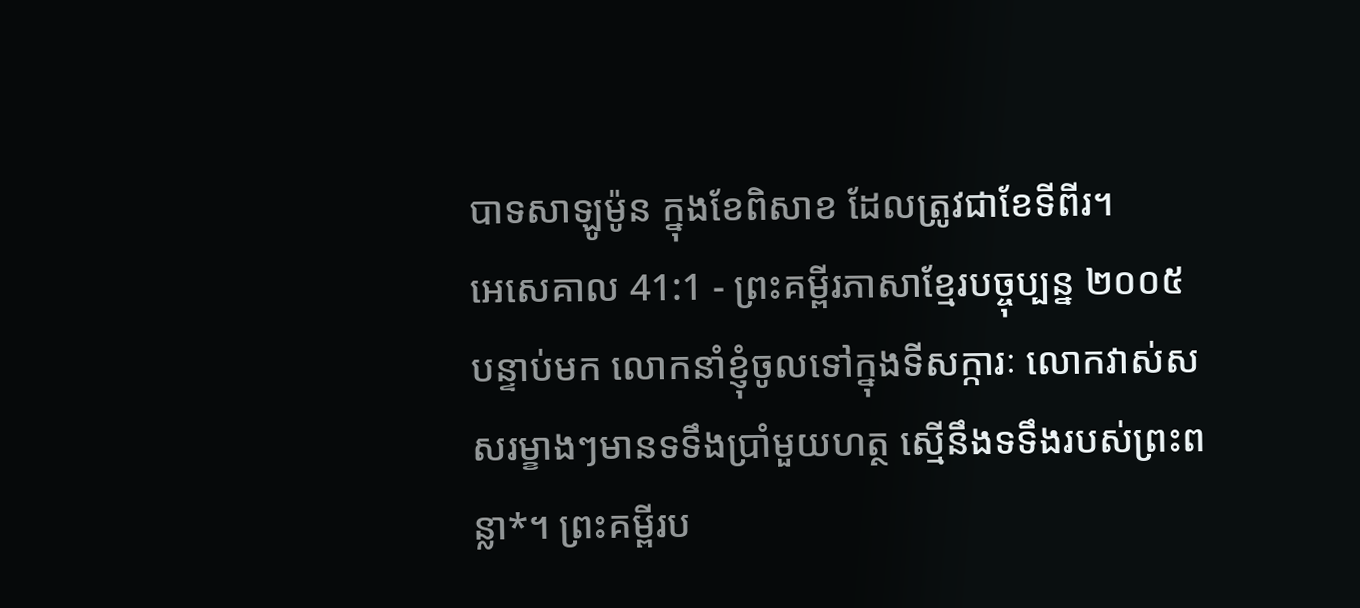បាទសាឡូម៉ូន ក្នុងខែពិសាខ ដែលត្រូវជាខែទីពីរ។
អេសេគាល 41:1 - ព្រះគម្ពីរភាសាខ្មែរបច្ចុប្បន្ន ២០០៥ បន្ទាប់មក លោកនាំខ្ញុំចូលទៅក្នុងទីសក្ការៈ លោកវាស់សសរម្ខាងៗមានទទឹងប្រាំមួយហត្ថ ស្មើនឹងទទឹងរបស់ព្រះពន្លា*។ ព្រះគម្ពីរប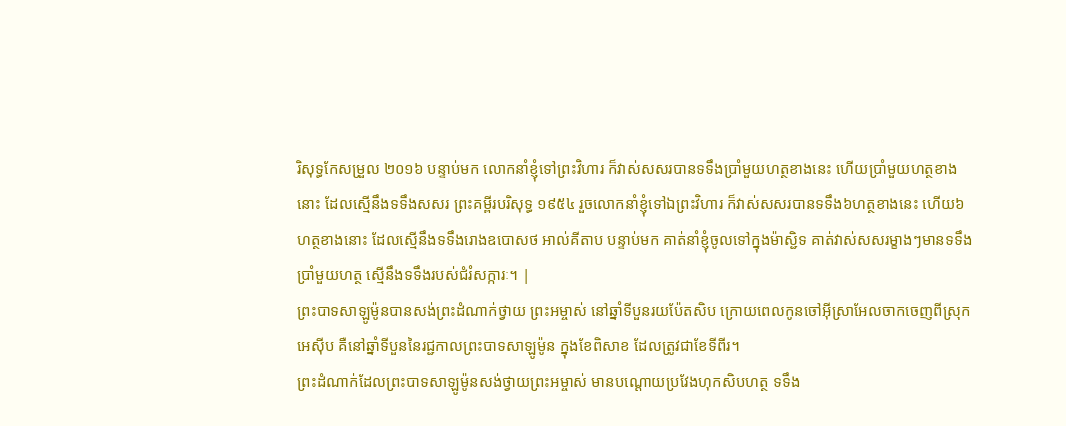រិសុទ្ធកែសម្រួល ២០១៦ បន្ទាប់មក លោកនាំខ្ញុំទៅព្រះវិហារ ក៏វាស់សសរបានទទឹងប្រាំមួយហត្ថខាងនេះ ហើយប្រាំមួយហត្ថខាងនោះ ដែលស្មើនឹងទទឹងសសរ ព្រះគម្ពីរបរិសុទ្ធ ១៩៥៤ រួចលោកនាំខ្ញុំទៅឯព្រះវិហារ ក៏វាស់សសរបានទទឹង៦ហត្ថខាងនេះ ហើយ៦ហត្ថខាងនោះ ដែលស្មើនឹងទទឹងរោងឧបោសថ អាល់គីតាប បន្ទាប់មក គាត់នាំខ្ញុំចូលទៅក្នុងម៉ាស្ជិទ គាត់វាស់សសរម្ខាងៗមានទទឹងប្រាំមួយហត្ថ ស្មើនឹងទទឹងរបស់ជំរំសក្ការៈ។ |
ព្រះបាទសាឡូម៉ូនបានសង់ព្រះដំណាក់ថ្វាយ ព្រះអម្ចាស់ នៅឆ្នាំទីបួនរយប៉ែតសិប ក្រោយពេលកូនចៅអ៊ីស្រាអែលចាកចេញពីស្រុកអេស៊ីប គឺនៅឆ្នាំទីបួននៃរជ្ជកាលព្រះបាទសាឡូម៉ូន ក្នុងខែពិសាខ ដែលត្រូវជាខែទីពីរ។
ព្រះដំណាក់ដែលព្រះបាទសាឡូម៉ូនសង់ថ្វាយព្រះអម្ចាស់ មានបណ្ដោយប្រវែងហុកសិបហត្ថ ទទឹង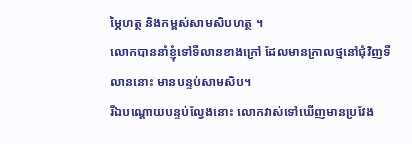ម្ភៃហត្ថ និងកម្ពស់សាមសិបហត្ថ ។
លោកបាននាំខ្ញុំទៅទីលានខាងក្រៅ ដែលមានក្រាលថ្មនៅជុំវិញទីលាននោះ មានបន្ទប់សាមសិប។
រីឯបណ្ដោយបន្ទប់ល្វែងនោះ លោកវាស់ទៅឃើញមានប្រវែង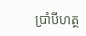ប្រាំបីហត្ថ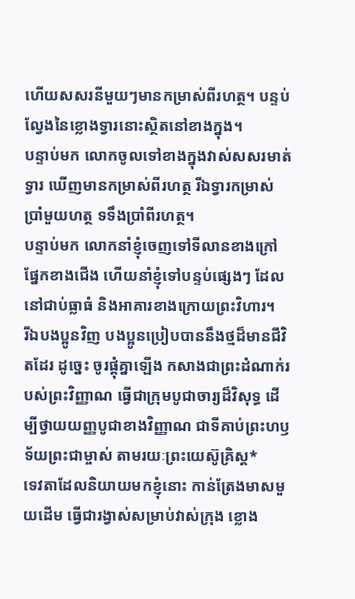ហើយសសរនីមួយៗមានកម្រាស់ពីរហត្ថ។ បន្ទប់ល្វែងនៃខ្លោងទ្វារនោះស្ថិតនៅខាងក្នុង។
បន្ទាប់មក លោកចូលទៅខាងក្នុងវាស់សសរមាត់ទ្វារ ឃើញមានកម្រាស់ពីរហត្ថ រីឯទ្វារកម្រាស់ប្រាំមួយហត្ថ ទទឹងប្រាំពីរហត្ថ។
បន្ទាប់មក លោកនាំខ្ញុំចេញទៅទីលានខាងក្រៅ ផ្នែកខាងជើង ហើយនាំខ្ញុំទៅបន្ទប់ផ្សេងៗ ដែលនៅជាប់ធ្លាធំ និងអាគារខាងក្រោយព្រះវិហារ។
រីឯបងប្អូនវិញ បងប្អូនប្រៀបបាននឹងថ្មដ៏មានជីវិតដែរ ដូច្នេះ ចូរផ្គុំគ្នាឡើង កសាងជាព្រះដំណាក់របស់ព្រះវិញ្ញាណ ធ្វើជាក្រុមបូជាចារ្យដ៏វិសុទ្ធ ដើម្បីថ្វាយយញ្ញបូជាខាងវិញ្ញាណ ជាទីគាប់ព្រះហឫទ័យព្រះជាម្ចាស់ តាមរយៈព្រះយេស៊ូគ្រិស្ត*
ទេវតាដែលនិយាយមកខ្ញុំនោះ កាន់ត្រែងមាសមួយដើម ធ្វើជារង្វាស់សម្រាប់វាស់ក្រុង ខ្លោង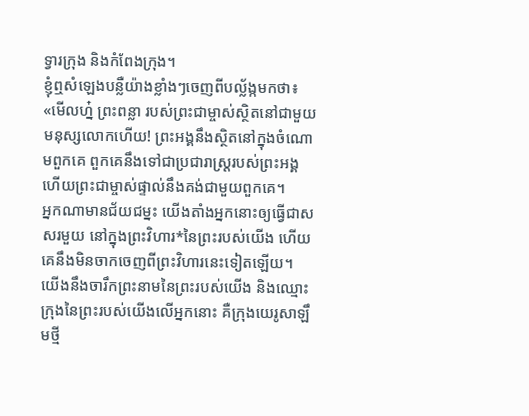ទ្វារក្រុង និងកំពែងក្រុង។
ខ្ញុំឮសំឡេងបន្លឺយ៉ាងខ្លាំងៗចេញពីបល្ល័ង្កមកថា៖ «មើលហ្ន៎ ព្រះពន្លា របស់ព្រះជាម្ចាស់ស្ថិតនៅជាមួយមនុស្សលោកហើយ! ព្រះអង្គនឹងស្ថិតនៅក្នុងចំណោមពួកគេ ពួកគេនឹងទៅជាប្រជារាស្ដ្ររបស់ព្រះអង្គ ហើយព្រះជាម្ចាស់ផ្ទាល់នឹងគង់ជាមួយពួកគេ។
អ្នកណាមានជ័យជម្នះ យើងតាំងអ្នកនោះឲ្យធ្វើជាសសរមួយ នៅក្នុងព្រះវិហារ*នៃព្រះរបស់យើង ហើយគេនឹងមិនចាកចេញពីព្រះវិហារនេះទៀតឡើយ។ យើងនឹងចារឹកព្រះនាមនៃព្រះរបស់យើង និងឈ្មោះក្រុងនៃព្រះរបស់យើងលើអ្នកនោះ គឺក្រុងយេរូសាឡឹមថ្មី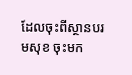ដែលចុះពីស្ថានបរមសុខ ចុះមក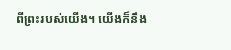ពីព្រះរបស់យើង។ យើងក៏នឹង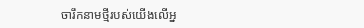ចារឹកនាមថ្មីរបស់យើងលើអ្ន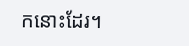កនោះដែរ។